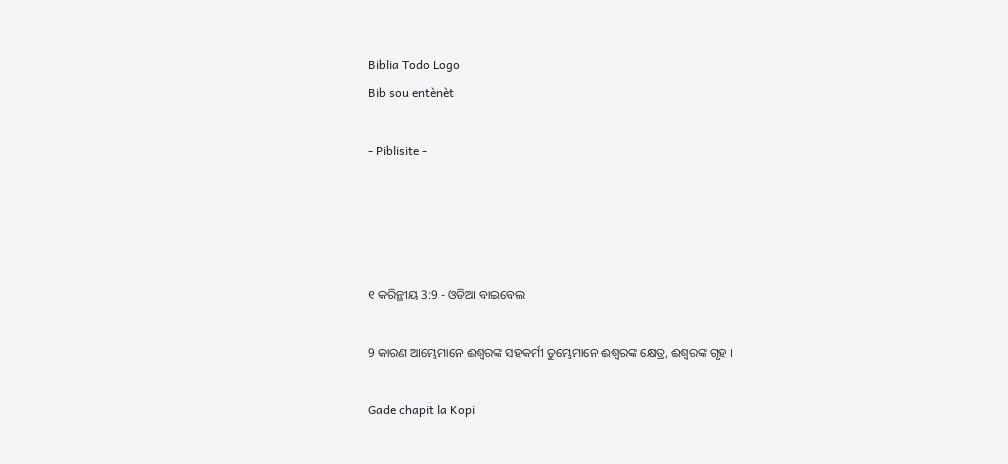Biblia Todo Logo
Bib sou entènèt

- Piblisite -




୧ କରିନ୍ଥୀୟ 3:9 - ଓଡିଆ ବାଇବେଲ

9 କାରଣ ଆମ୍ଭେମାନେ ଈଶ୍ୱରଙ୍କ ସହକର୍ମୀ ତୁମ୍ଭେମାନେ ଈଶ୍ୱରଙ୍କ କ୍ଷେତ୍ର, ଈଶ୍ୱରଙ୍କ ଗୃହ ।

Gade chapit la Kopi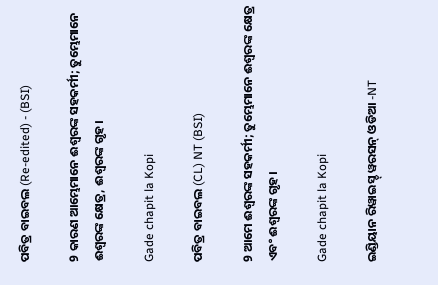ପବିତ୍ର ବାଇବଲ (Re-edited) - (BSI)

9 କାରଣ ଆମ୍ଭେମାନେ ଈଶ୍ଵରଙ୍କ ସହକର୍ମୀ; ତୁମ୍ଭେମାନେ ଈଶ୍ଵରଙ୍କ କ୍ଷେତ୍ର, ଈଶ୍ଵରଙ୍କ ଗୃହ।

Gade chapit la Kopi

ପବିତ୍ର ବାଇବଲ (CL) NT (BSI)

9 ଆମେ ଈଶ୍ୱରଙ୍କ ସହକର୍ମୀ; ତୁମ୍ଭେମାନେ ଈଶ୍ୱରଙ୍କ କ୍ଷେତ୍ର ଏବଂ ଈଶ୍ୱରଙ୍କ ଗୃହ।

Gade chapit la Kopi

ଇଣ୍ଡିୟାନ ରିୱାଇସ୍ଡ୍ ୱରସନ୍ ଓଡିଆ -NT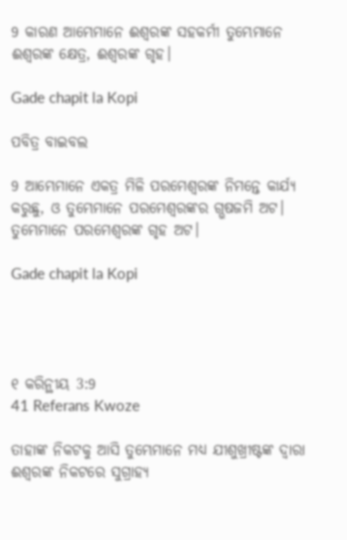9 କାରଣ ଆମ୍ଭେମାନେ ଈଶ୍ବରଙ୍କ ସହକର୍ମୀ ତୁମ୍ଭେମାନେ ଈଶ୍ବରଙ୍କ କ୍ଷେତ୍ର, ଈଶ୍ବରଙ୍କ ଗୃହ।

Gade chapit la Kopi

ପବିତ୍ର ବାଇବଲ

9 ଆମ୍ଭେମାନେ ଏକତ୍ର ମିଳି ପରମେଶ୍ୱରଙ୍କ ନିମନ୍ତେ କାର୍ଯ୍ୟ କରୁଛୁ, ଓ ତୁମ୍ଭେମାନେ ପରମେଶ୍ୱରଙ୍କର ଗ୍ଭଷଜମି ଅଟ। ତୁମ୍ଭେମାନେ ପରମେଶ୍ୱରଙ୍କ ଗୃହ ଅଟ।

Gade chapit la Kopi




୧ କରିନ୍ଥୀୟ 3:9
41 Referans Kwoze

ତାହାଙ୍କ ନିକଟକୁ ଆସି ତୁମ୍ଭେମାନେ ମଧ୍ୟ ଯୀଶୁଖ୍ରୀଷ୍ଟଙ୍କ ଦ୍ୱାରା ଈଶ୍ୱରଙ୍କ ନିକଟରେ ସୁଗ୍ରାହ୍ୟ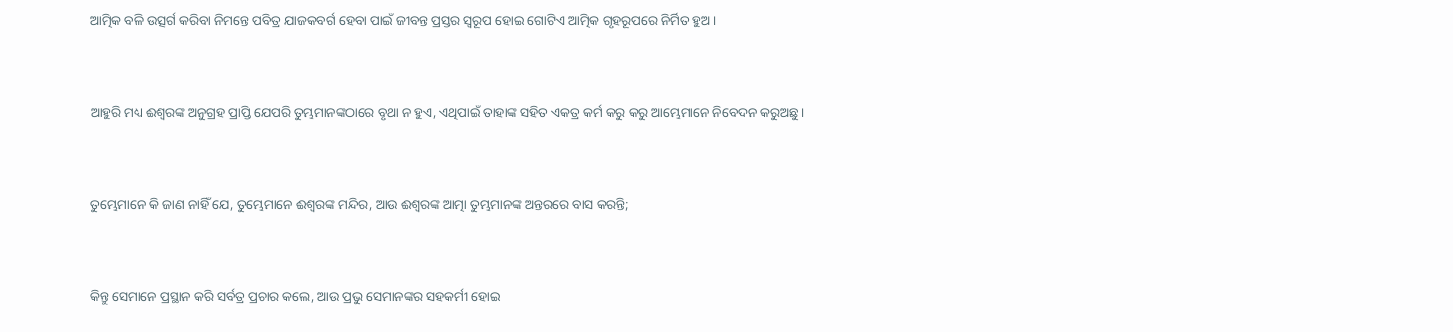ଆତ୍ମିକ ବଳି ଉତ୍ସର୍ଗ କରିବା ନିମନ୍ତେ ପବିତ୍ର ଯାଜକବର୍ଗ ହେବା ପାଇଁ ଜୀବନ୍ତ ପ୍ରସ୍ତର ସ୍ୱରୂପ ହୋଇ ଗୋଟିଏ ଆତ୍ମିକ ଗୃହରୂପରେ ନିର୍ମିତ ହୁଅ ।


ଆହୁରି ମଧ୍ୟ ଈଶ୍ୱରଙ୍କ ଅନୁଗ୍ରହ ପ୍ରାପ୍ତି ଯେପରି ତୁମ୍ଭମାନଙ୍କଠାରେ ବୃଥା ନ ହୁଏ, ଏଥିପାଇଁ ତାହାଙ୍କ ସହିତ ଏକତ୍ର କର୍ମ କରୁ କରୁ ଆମ୍ଭେମାନେ ନିବେଦନ କରୁଅଛୁ ।


ତୁମ୍ଭେମାନେ କି ଜାଣ ନାହିଁ ଯେ, ତୁମ୍ଭେମାନେ ଈଶ୍ୱରଙ୍କ ମନ୍ଦିର, ଆଉ ଈଶ୍ୱରଙ୍କ ଆତ୍ମା ତୁମ୍ଭମାନଙ୍କ ଅନ୍ତରରେ ବାସ କରନ୍ତି;


କିନ୍ତୁ ସେମାନେ ପ୍ରସ୍ଥାନ କରି ସର୍ବତ୍ର ପ୍ରଚାର କଲେ, ଆଉ ପ୍ରଭୁ ସେମାନଙ୍କର ସହକର୍ମୀ ହୋଇ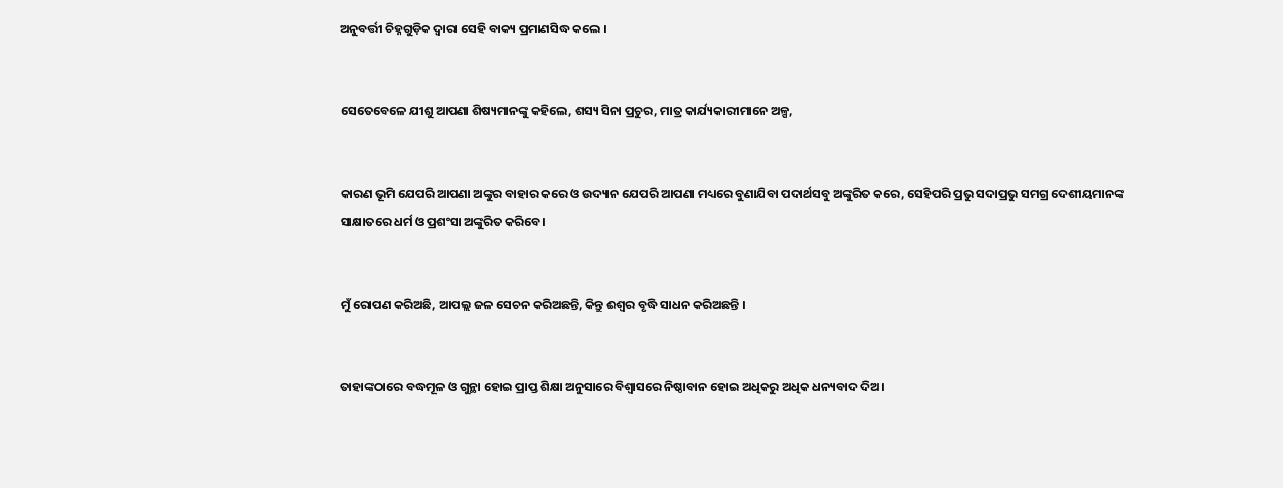ଅନୁବର୍ତ୍ତୀ ଚିହ୍ନଗୁଡ଼ିକ ଦ୍ୱାରା ସେହି ବାକ୍ୟ ପ୍ରମାଣସିଦ୍ଧ କଲେ ।


ସେତେବେଳେ ଯୀଶୁ ଆପଣା ଶିଷ୍ୟମାନଙ୍କୁ କହିଲେ, ଶସ୍ୟ ସିନା ପ୍ରଚୁର, ମାତ୍ର କାର୍ଯ୍ୟକାରୀମାନେ ଅଳ୍ପ,


କାରଣ ଭୂମି ଯେପରି ଆପଣା ଅଙ୍କୁର ବାହାର କରେ ଓ ଉଦ୍ୟାନ ଯେପରି ଆପଣା ମଧ୍ୟରେ ବୁଣାଯିବା ପଦାର୍ଥସବୁ ଅଙ୍କୁରିତ କରେ, ସେହିପରି ପ୍ରଭୁ ସଦାପ୍ରଭୁ ସମଗ୍ର ଦେଶୀୟମାନଙ୍କ ସାକ୍ଷାତରେ ଧର୍ମ ଓ ପ୍ରଶଂସା ଅଙ୍କୁରିତ କରିବେ।


ମୁଁ ରୋପଣ କରିଅଛି, ଆପଲ୍ଲ ଜଳ ସେଚନ କରିଅଛନ୍ତି, କିନ୍ତୁ ଈଶ୍ୱର ବୃଦ୍ଧି ସାଧନ କରିଅଛନ୍ତି ।


ତାହାଙ୍କଠାରେ ବଦ୍ଧମୂଳ ଓ ଗୁନ୍ଥା ହୋଇ ପ୍ରାପ୍ତ ଶିକ୍ଷା ଅନୁସାରେ ବିଶ୍ୱାସରେ ନିଷ୍ଠାବାନ ହୋଇ ଅଧିକରୁ ଅଧିକ ଧନ୍ୟବାଦ ଦିଅ।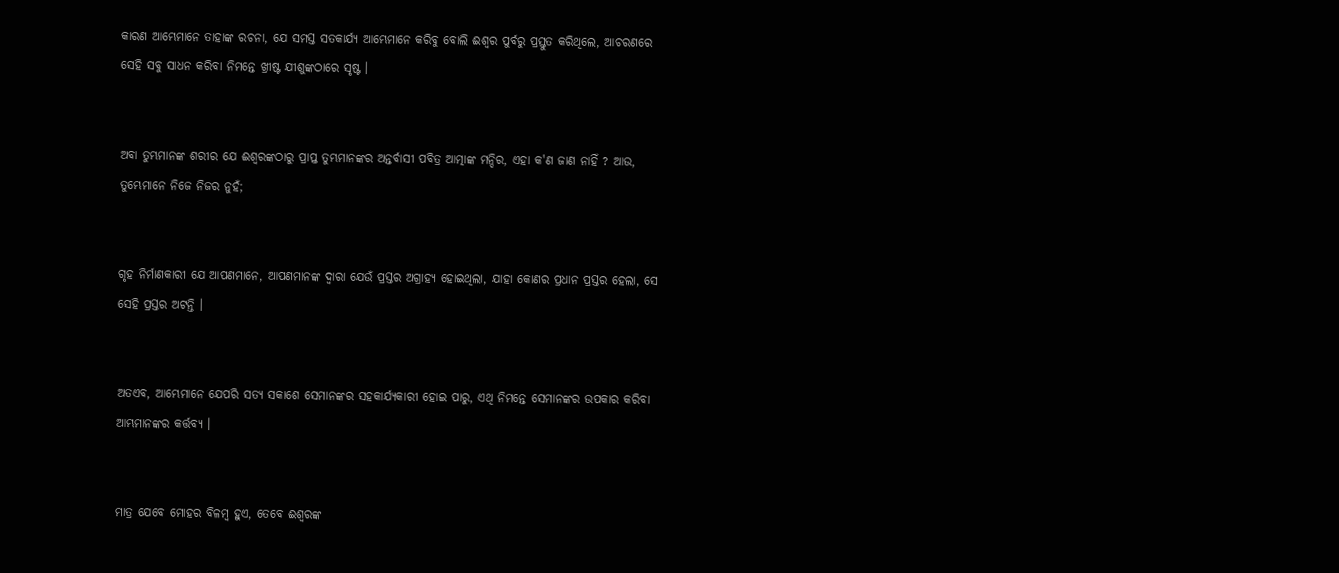କାରଣ ଆମ୍ଭେମାନେ ତାହାଙ୍କ ରଚନା, ଯେ ସମସ୍ତ ସତକାର୍ଯ୍ୟ ଆମ୍ଭେମାନେ କରିବୁ ବୋଲି ଈଶ୍ୱର ପୁର୍ବରୁ ପ୍ରସ୍ତୁତ କରିଥିଲେ, ଆଚରଣରେ ସେହି ସବୁ ସାଧନ କରିବା ନିମନ୍ତେ ଖ୍ରୀଷ୍ଟ ଯୀଶୁଙ୍କଠାରେ ସୃଷ୍ଟ ।


ଅବା ତୁମ୍ଭମାନଙ୍କ ଶରୀର ଯେ ଈଶ୍ୱରଙ୍କଠାରୁ ପ୍ରାପ୍ତ ତୁମ୍ଭମାନଙ୍କର ଅନ୍ତର୍ବାସୀ ପବିତ୍ର ଆତ୍ମାଙ୍କ ମନ୍ଦିର, ଏହା କ'ଣ ଜାଣ ନାହିଁ ? ଆଉ, ତୁମ୍ଭେମାନେ ନିଜେ ନିଜର ନୁହଁ;


ଗୃହ ନିର୍ମାଣକାରୀ ଯେ ଆପଣମାନେ, ଆପଣମାନଙ୍କ ଦ୍ୱାରା ଯେଉଁ ପ୍ରସ୍ତର ଅଗ୍ରାହ୍ୟ ହୋଇଥିଲା, ଯାହା କୋଣର ପ୍ରଧାନ ପ୍ରସ୍ତର ହେଲା, ସେ ସେହି ପ୍ରସ୍ତର ଅଟନ୍ତି ।


ଅତଏବ, ଆମ୍ଭେମାନେ ଯେପରି ସତ୍ୟ ସକାଶେ ସେମାନଙ୍କର ସହକାର୍ଯ୍ୟକାରୀ ହୋଇ ପାରୁ, ଏଥି ନିମନ୍ତେ ସେମାନଙ୍କର ଉପକାର କରିବା ଆମ୍ଭମାନଙ୍କର କର୍ତ୍ତବ୍ୟ ।


ମାତ୍ର ଯେବେ ମୋହର ବିଳମ୍ବ ହୁଏ, ତେବେ ଈଶ୍ୱରଙ୍କ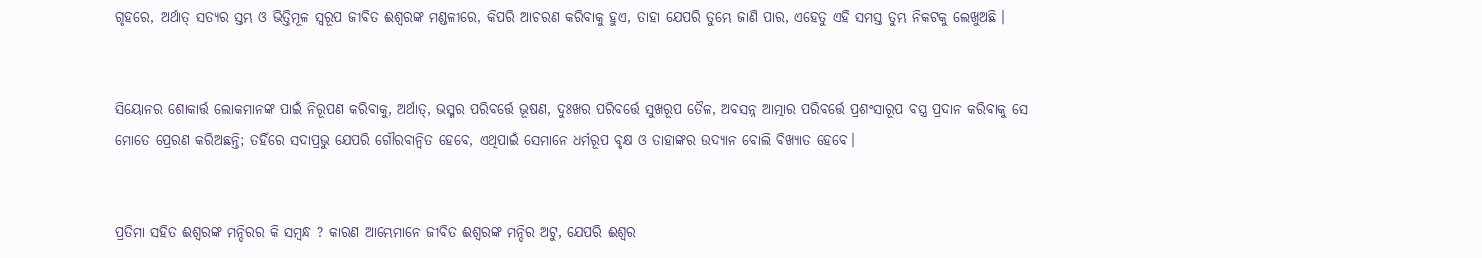ଗୃହରେ, ଅର୍ଥାତ୍ ସତ୍ୟର ସ୍ତମ୍ଭ ଓ ଭିତ୍ତିମୂଳ ସ୍ୱରୂପ ଜୀବିତ ଈଶ୍ୱରଙ୍କ ମଣ୍ଡଳୀରେ, କିପରି ଆଚରଣ କରିବାକୁ ହୁଏ, ତାହା ଯେପରି ତୁମ୍ଭେ ଜାଣି ପାର, ଏହେତୁ ଏହି ସମସ୍ତ ତୁମ୍ଭ ନିକଟକୁ ଲେଖୁଅଛି ।


ସିୟୋନର ଶୋକାର୍ତ୍ତ ଲୋକମାନଙ୍କ ପାଇଁ ନିରୂପଣ କରିବାକୁ, ଅର୍ଥାତ୍‍, ଭସ୍ମର ପରିବର୍ତ୍ତେ ଭୂଷଣ, ଦୁଃଖର ପରିବର୍ତ୍ତେ ସୁଖରୂପ ତୈଳ, ଅବସନ୍ନ ଆତ୍ମାର ପରିବର୍ତ୍ତେ ପ୍ରଶଂସାରୂପ ବସ୍ତ୍ର ପ୍ରଦାନ କରିବାକୁ ସେ ମୋତେ ପ୍ରେରଣ କରିଅଛନ୍ତି; ତହିଁରେ ସଦାପ୍ରଭୁ ଯେପରି ଗୌରବାନ୍ୱିତ ହେବେ, ଏଥିପାଇଁ ସେମାନେ ଧର୍ମରୂପ ବୃକ୍ଷ ଓ ତାହାଙ୍କର ଉଦ୍ୟାନ ବୋଲି ବିଖ୍ୟାତ ହେବେ।


ପ୍ରତିମା ସହିତ ଈଶ୍ୱରଙ୍କ ମନ୍ଦିରର କି ସମ୍ବନ୍ଧ ? କାରଣ ଆମ୍ଭେମାନେ ଜୀବିତ ଈଶ୍ୱରଙ୍କ ମନ୍ଦିର ଅଟୁ, ଯେପରି ଈଶ୍ୱର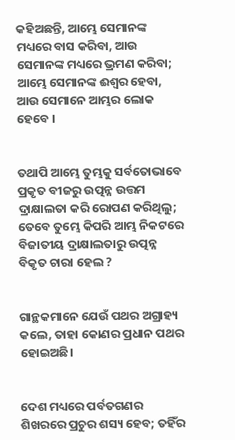କହିଅଛନ୍ତି, ଆମ୍ଭେ ସେମାନଙ୍କ ମଧ୍ୟରେ ବାସ କରିବା, ଆଉ ସେମାନଙ୍କ ମଧ୍ୟରେ ଭ୍ରମଣ କରିବା; ଆମ୍ଭେ ସେମାନଙ୍କ ଈଶ୍ୱର ହେବା, ଆଉ ସେମାନେ ଆମ୍ଭର ଲୋକ ହେବେ ।


ତଥାପି ଆମ୍ଭେ ତୁମ୍ଭକୁ ସର୍ବତୋଭାବେ ପ୍ରକୃତ ବୀଜରୁ ଉତ୍ପନ୍ନ ଉତ୍ତମ ଦ୍ରାକ୍ଷାଲତା କରି ରୋପଣ କରିଥିଲୁ; ତେବେ ତୁମ୍ଭେ କିପରି ଆମ୍ଭ ନିକଟରେ ବିଜାତୀୟ ଦ୍ରାକ୍ଷାଲତାରୁ ଉତ୍ପନ୍ନ ବିକୃତ ଚାରା ହେଲ ?


ଗାନ୍ଥକମାନେ ଯେଉଁ ପଥର ଅଗ୍ରାହ୍ୟ କଲେ, ତାହା କୋଣର ପ୍ରଧାନ ପଥର ହୋଇଅଛି।


ଦେଶ ମଧ୍ୟରେ ପର୍ବତଗଣର ଶିଖରରେ ପ୍ରଚୁର ଶସ୍ୟ ହେବ; ତହିଁର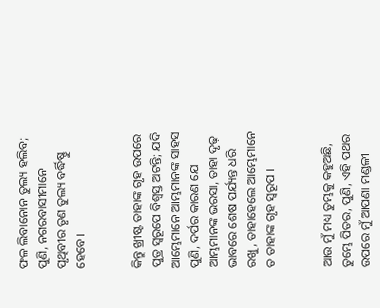ଫଳ ଲିବାନୋନ ତୁଲ୍ୟ ହଲିବ; ପୁଣି, ନଗରବାସୀମାନେ ପୃଥିବୀର ତୃଣ ତୁଲ୍ୟ ବର୍ଦ୍ଧିଷ୍ଣୁ ହେବେ।


କିନ୍ତୁ ଖ୍ରୀଷ୍ଟ ତାହାଙ୍କ ଗୃହ ଉପରେ ପୁତ୍ର ସ୍ୱରୂପେ ବିଶ୍ୱସ୍ତ ଅଟନ୍ତି; ଯଦି ଆମ୍ଭେମାନେ ଆମ୍ଭମାନଙ୍କ ସାହସ ପୁଣି, ଦର୍ପର କାରଣ ଯେ ଆମ୍ଭମାନଙ୍କ ଭରସା, ତାହା ଦୃଢ଼ ଭାବରେ ଶେଷ ପର୍ଯ୍ୟନ୍ତ ଧରି ରଖୁ, ତାହାହେଲେ ଆମ୍ଭେମାନେ ତ ତାହାଙ୍କ ଗୃହ ସ୍ୱରୂପ ।


ଆଉ ମୁଁ ମଧ୍ୟ ତୁମ୍ଭକୁ କହୁଅଛି, ତୁମ୍ଭେ ପିତର, ପୁଣି, ଏହି ପଥର ଉପରେ ମୁଁ ଆପଣା ମଣ୍ଡଳୀ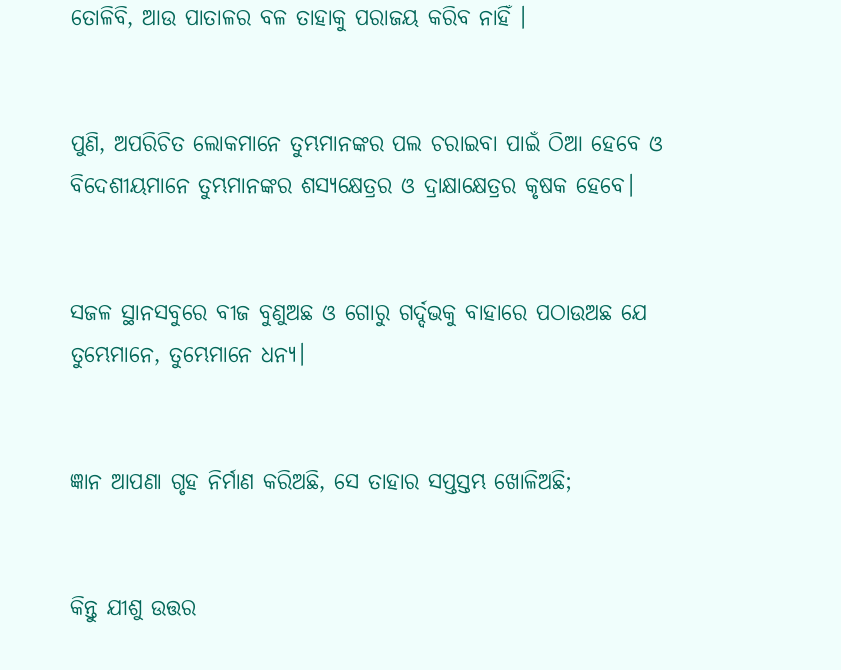ତୋଳିବି, ଆଉ ପାତାଳର ବଳ ତାହାକୁ ପରାଜୟ କରିବ ନାହିଁ ।


ପୁଣି, ଅପରିଚିତ ଲୋକମାନେ ତୁମ୍ଭମାନଙ୍କର ପଲ ଚରାଇବା ପାଇଁ ଠିଆ ହେବେ ଓ ବିଦେଶୀୟମାନେ ତୁମ୍ଭମାନଙ୍କର ଶସ୍ୟକ୍ଷେତ୍ରର ଓ ଦ୍ରାକ୍ଷାକ୍ଷେତ୍ରର କୃଷକ ହେବେ।


ସଜଳ ସ୍ଥାନସବୁରେ ବୀଜ ବୁଣୁଅଛ ଓ ଗୋରୁ ଗର୍ଦ୍ଦଭକୁ ବାହାରେ ପଠାଉଅଛ ଯେ ତୁମ୍ଭେମାନେ, ତୁମ୍ଭେମାନେ ଧନ୍ୟ।


ଜ୍ଞାନ ଆପଣା ଗୃହ ନିର୍ମାଣ କରିଅଛି, ସେ ତାହାର ସପ୍ତସ୍ତମ୍ଭ ଖୋଳିଅଛି;


କିନ୍ତୁ ଯୀଶୁ ଉତ୍ତର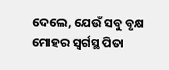ଦେଲେ, ଯେଉଁ ସବୁ ବୃକ୍ଷ ମୋହର ସ୍ୱର୍ଗସ୍ଥ ପିତା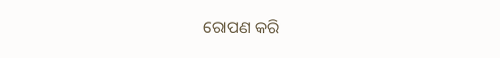ରୋପଣ କରି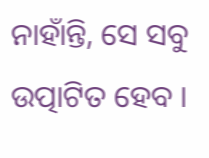ନାହାଁନ୍ତି, ସେ ସବୁ ଉତ୍ପାଟିତ ହେବ ।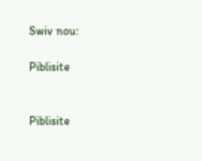Swiv nou:

Piblisite


Piblisite